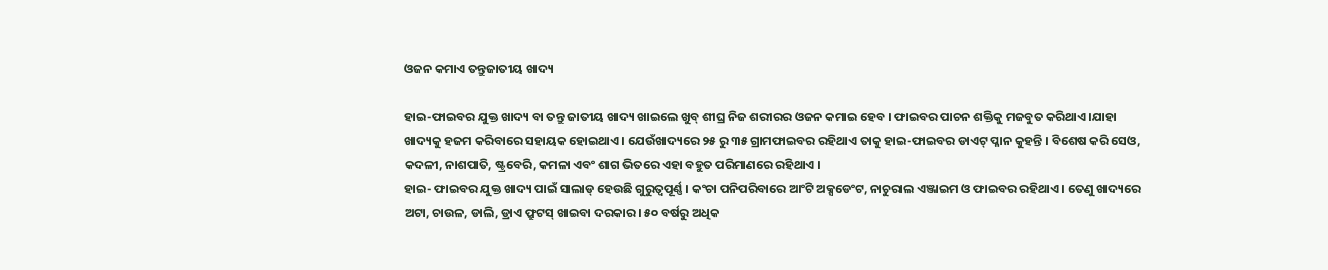ଓଜନ କମାଏ ତନ୍ତୁଜାତୀୟ ଖାଦ୍ୟ

ହାଇ-ଫାଇବର ଯୁକ୍ତ ଖାଦ୍ୟ ବା ତନ୍ତୁ ଜାତୀୟ ଖାଦ୍ୟ ଖାଇଲେ ଖୁବ୍ ଶୀଘ୍ର ନିଜ ଶରୀରର ଓଜନ କମାଇ ହେବ । ଫାଇବର ପାଚନ ଶକ୍ତିକୁ ମଜବୁତ କରିଥାଏ ।ଯାହା ଖାଦ୍ୟକୁ ହଜମ କରିବାରେ ସହାୟକ ହୋଇଥାଏ । ଯେଉଁଖାଦ୍ୟରେ ୨୫ ରୁ ୩୫ ଗ୍ରାମଫାଇବର ରହିଥାଏ ତାକୁ ହାଇ-ଫାଇବର ଡାଏଟ୍ ପ୍ଳାନ କୁହନ୍ତି । ବିଶେଷ କରି ସେଓ, କଦଳୀ, ନାଶପାତି, ଷ୍ଟ୍ରବେରି, କମଳା ଏବଂ ଶାଗ ଭିତରେ ଏହା ବହୁତ ପରିମାଣରେ ରହିଥାଏ ।
ହାଇ- ଫାଇବର ଯୁକ୍ତ ଖାଦ୍ୟ ପାଇଁ ସାଲାଡ୍ ହେଉଛି ଗୁରୁତ୍ୱପୂର୍ଣ୍ଣ । କଂଚା ପନିପରିବାରେ ଆଂଟି ଅକ୍ସଡେଂଟ, ନାଚୁରାଲ ଏଞ୍ଜାଇମ ଓ ଫାଇବର ରହିଥାଏ । ତେଣୁ ଖାଦ୍ୟରେ ଅଟା, ଚାଉଳ, ଡାଲି, ଡ୍ରାଏ ଫ୍ରୁଟସ୍ ଖାଇବା ଦରକାର । ୫୦ ବର୍ଷରୁ ଅଧିକ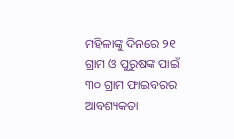ମହିଳାଙ୍କୁ ଦିନରେ ୨୧ ଗ୍ରାମ ଓ ପୁରୁଷଙ୍କ ପାଇଁ ୩୦ ଗ୍ରାମ ଫାଇବରର ଆବଶ୍ୟକତା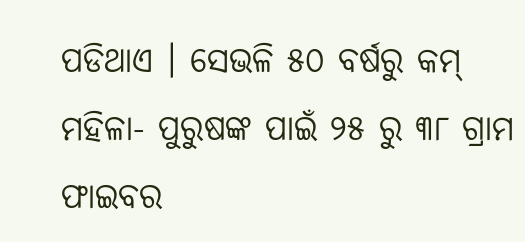ପଡିଥାଏ । ସେଭଳି ୫୦ ବର୍ଷରୁ କମ୍ ମହିଳା- ପୁରୁଷଙ୍କ ପାଇଁ ୨୫ ରୁ ୩୮ ଗ୍ରାମ ଫାଇବର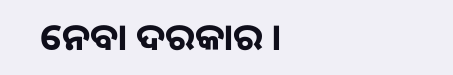ନେବା ଦରକାର ।